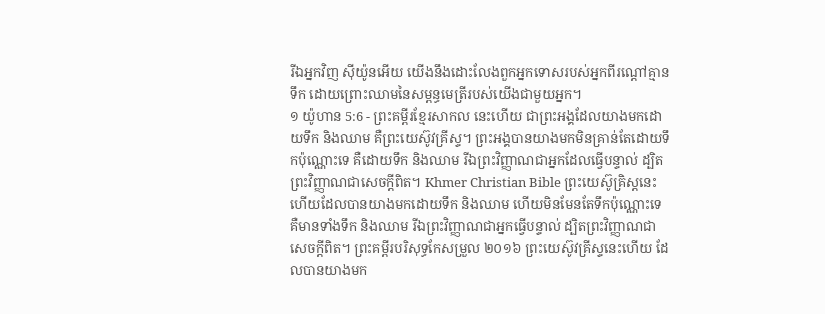រីឯអ្នកវិញ ស៊ីយ៉ូនអើយ យើងនឹងដោះលែងពួកអ្នកទោសរបស់អ្នកពីរណ្ដៅគ្មានទឹក ដោយព្រោះឈាមនៃសម្ពន្ធមេត្រីរបស់យើងជាមួយអ្នក។
១ យ៉ូហាន 5:6 - ព្រះគម្ពីរខ្មែរសាកល នេះហើយ ជាព្រះអង្គដែលយាងមកដោយទឹក និងឈាម គឺព្រះយេស៊ូវគ្រីស្ទ។ ព្រះអង្គបានយាងមកមិនគ្រាន់តែដោយទឹកប៉ុណ្ណោះទេ គឺដោយទឹក និងឈាម រីឯព្រះវិញ្ញាណជាអ្នកដែលធ្វើបន្ទាល់ ដ្បិតព្រះវិញ្ញាណជាសេចក្ដីពិត។ Khmer Christian Bible ព្រះយេស៊ូគ្រិស្ដនេះហើយដែលបានយាងមកដោយទឹក និងឈាម ហើយមិនមែនតែទឹកប៉ុណ្ណោះទេ គឺមានទាំងទឹក និងឈាម រីឯព្រះវិញ្ញាណជាអ្នកធ្វើបន្ទាល់ ដ្បិតព្រះវិញ្ញាណជាសេចក្ដីពិត។ ព្រះគម្ពីរបរិសុទ្ធកែសម្រួល ២០១៦ ព្រះយេស៊ូវគ្រីស្ទនេះហើយ ដែលបានយាងមក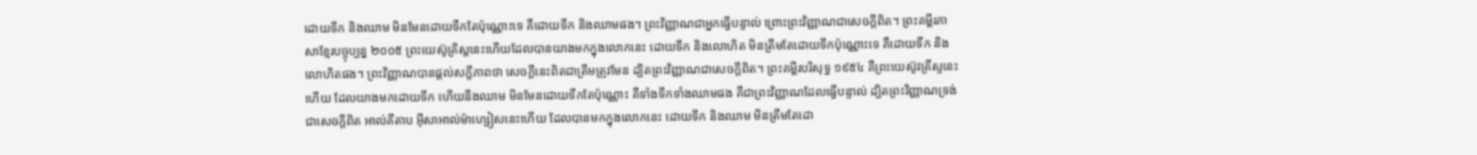ដោយទឹក និងឈាម មិនមែនដោយទឹកតែប៉ុណ្ណោះទេ គឺដោយទឹក និងឈាមផង។ ព្រះវិញ្ញាណជាអ្នកធ្វើបន្ទាល់ ព្រោះព្រះវិញ្ញាណជាសេចក្ដីពិត។ ព្រះគម្ពីរភាសាខ្មែរបច្ចុប្បន្ន ២០០៥ ព្រះយេស៊ូគ្រិស្តនេះហើយដែលបានយាងមកក្នុងលោកនេះ ដោយទឹក និងលោហិត មិនត្រឹមតែដោយទឹកប៉ុណ្ណោះទេ គឺដោយទឹក និងលោហិតផង។ ព្រះវិញ្ញាណបានផ្ដល់សក្ខីភាពថា សេចក្ដីនេះពិតជាត្រឹមត្រូវមែន ដ្បិតព្រះវិញ្ញាណជាសេចក្ដីពិត។ ព្រះគម្ពីរបរិសុទ្ធ ១៩៥៤ គឺព្រះយេស៊ូវគ្រីស្ទនេះហើយ ដែលយាងមកដោយទឹក ហើយនឹងឈាម មិនមែនដោយទឹកតែប៉ុណ្ណោះ គឺទាំងទឹកទាំងឈាមផង គឺជាព្រះវិញ្ញាណដែលធ្វើបន្ទាល់ ដ្បិតព្រះវិញ្ញាណទ្រង់ជាសេចក្ដីពិត អាល់គីតាប អ៊ីសាអាល់ម៉ាហ្សៀសនេះហើយ ដែលបានមកក្នុងលោកនេះ ដោយទឹក និងឈាម មិនត្រឹមតែដោ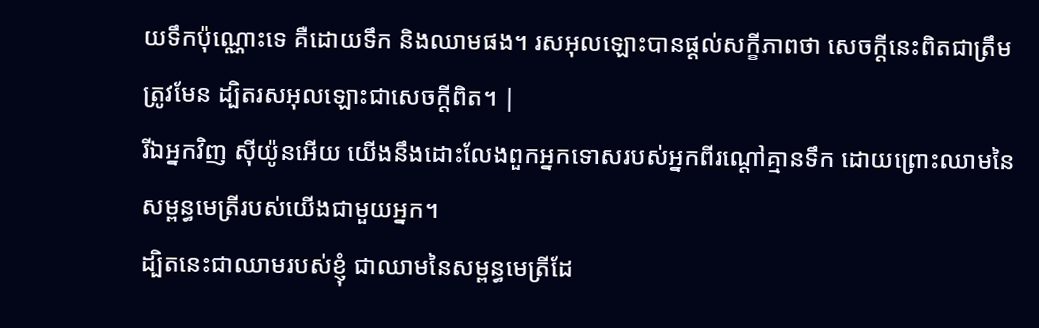យទឹកប៉ុណ្ណោះទេ គឺដោយទឹក និងឈាមផង។ រសអុលឡោះបានផ្ដល់សក្ខីភាពថា សេចក្ដីនេះពិតជាត្រឹមត្រូវមែន ដ្បិតរសអុលឡោះជាសេចក្ដីពិត។ |
រីឯអ្នកវិញ ស៊ីយ៉ូនអើយ យើងនឹងដោះលែងពួកអ្នកទោសរបស់អ្នកពីរណ្ដៅគ្មានទឹក ដោយព្រោះឈាមនៃសម្ពន្ធមេត្រីរបស់យើងជាមួយអ្នក។
ដ្បិតនេះជាឈាមរបស់ខ្ញុំ ជាឈាមនៃសម្ពន្ធមេត្រីដែ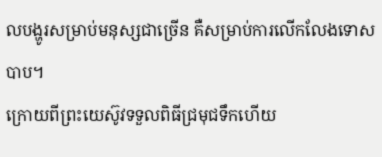លបង្ហូរសម្រាប់មនុស្សជាច្រើន គឺសម្រាប់ការលើកលែងទោសបាប។
ក្រោយពីព្រះយេស៊ូវទទួលពិធីជ្រមុជទឹកហើយ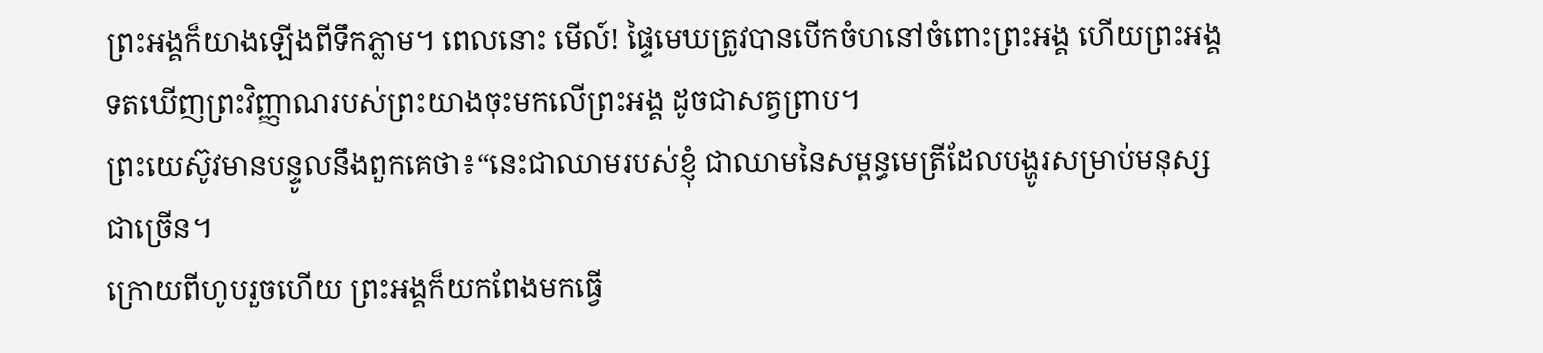ព្រះអង្គក៏យាងឡើងពីទឹកភ្លាម។ ពេលនោះ មើល៍! ផ្ទៃមេឃត្រូវបានបើកចំហនៅចំពោះព្រះអង្គ ហើយព្រះអង្គទតឃើញព្រះវិញ្ញាណរបស់ព្រះយាងចុះមកលើព្រះអង្គ ដូចជាសត្វព្រាប។
ព្រះយេស៊ូវមានបន្ទូលនឹងពួកគេថា៖“នេះជាឈាមរបស់ខ្ញុំ ជាឈាមនៃសម្ពន្ធមេត្រីដែលបង្ហូរសម្រាប់មនុស្សជាច្រើន។
ក្រោយពីហូបរួចហើយ ព្រះអង្គក៏យកពែងមកធ្វើ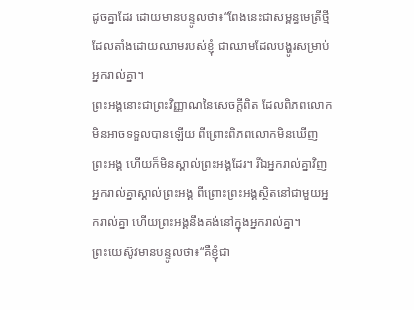ដូចគ្នាដែរ ដោយមានបន្ទូលថា៖“ពែងនេះជាសម្ពន្ធមេត្រីថ្មី ដែលតាំងដោយឈាមរបស់ខ្ញុំ ជាឈាមដែលបង្ហូរសម្រាប់អ្នករាល់គ្នា។
ព្រះអង្គនោះជាព្រះវិញ្ញាណនៃសេចក្ដីពិត ដែលពិភពលោកមិនអាចទទួលបានឡើយ ពីព្រោះពិភពលោកមិនឃើញព្រះអង្គ ហើយក៏មិនស្គាល់ព្រះអង្គដែរ។ រីឯអ្នករាល់គ្នាវិញ អ្នករាល់គ្នាស្គាល់ព្រះអង្គ ពីព្រោះព្រះអង្គស្ថិតនៅជាមួយអ្នករាល់គ្នា ហើយព្រះអង្គនឹងគង់នៅក្នុងអ្នករាល់គ្នា។
ព្រះយេស៊ូវមានបន្ទូលថា៖“គឺខ្ញុំជា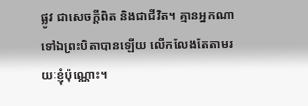ផ្លូវ ជាសេចក្ដីពិត និងជាជីវិត។ គ្មានអ្នកណាទៅឯព្រះបិតាបានឡើយ លើកលែងតែតាមរយៈខ្ញុំប៉ុណ្ណោះ។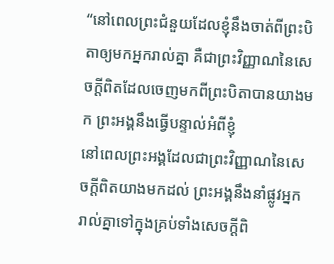“នៅពេលព្រះជំនួយដែលខ្ញុំនឹងចាត់ពីព្រះបិតាឲ្យមកអ្នករាល់គ្នា គឺជាព្រះវិញ្ញាណនៃសេចក្ដីពិតដែលចេញមកពីព្រះបិតាបានយាងមក ព្រះអង្គនឹងធ្វើបន្ទាល់អំពីខ្ញុំ
នៅពេលព្រះអង្គដែលជាព្រះវិញ្ញាណនៃសេចក្ដីពិតយាងមកដល់ ព្រះអង្គនឹងនាំផ្លូវអ្នករាល់គ្នាទៅក្នុងគ្រប់ទាំងសេចក្ដីពិ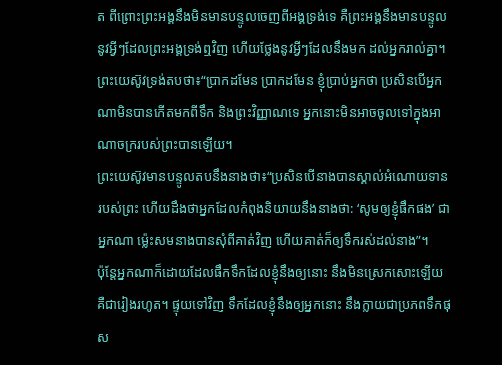ត ពីព្រោះព្រះអង្គនឹងមិនមានបន្ទូលចេញពីអង្គទ្រង់ទេ គឺព្រះអង្គនឹងមានបន្ទូលនូវអ្វីៗដែលព្រះអង្គទ្រង់ឮវិញ ហើយថ្លែងនូវអ្វីៗដែលនឹងមក ដល់អ្នករាល់គ្នា។
ព្រះយេស៊ូវទ្រង់តបថា៖“ប្រាកដមែន ប្រាកដមែន ខ្ញុំប្រាប់អ្នកថា ប្រសិនបើអ្នកណាមិនបានកើតមកពីទឹក និងព្រះវិញ្ញាណទេ អ្នកនោះមិនអាចចូលទៅក្នុងអាណាចក្ររបស់ព្រះបានឡើយ។
ព្រះយេស៊ូវមានបន្ទូលតបនឹងនាងថា៖“ប្រសិនបើនាងបានស្គាល់អំណោយទានរបស់ព្រះ ហើយដឹងថាអ្នកដែលកំពុងនិយាយនឹងនាងថា: ‘សូមឲ្យខ្ញុំផឹកផង’ ជាអ្នកណា ម្ល៉េះសមនាងបានសុំពីគាត់វិញ ហើយគាត់ក៏ឲ្យទឹករស់ដល់នាង”។
ប៉ុន្តែអ្នកណាក៏ដោយដែលផឹកទឹកដែលខ្ញុំនឹងឲ្យនោះ នឹងមិនស្រេកសោះឡើយ គឺជារៀងរហូត។ ផ្ទុយទៅវិញ ទឹកដែលខ្ញុំនឹងឲ្យអ្នកនោះ នឹងក្លាយជាប្រភពទឹកផុស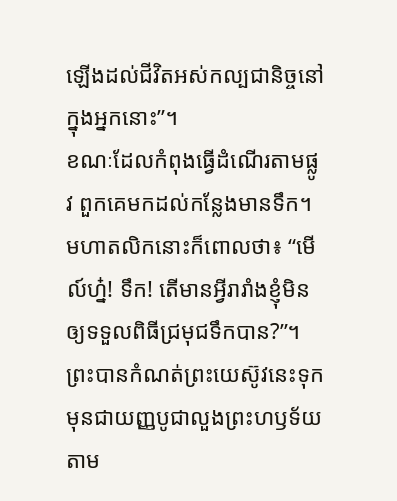ឡើងដល់ជីវិតអស់កល្បជានិច្ចនៅក្នុងអ្នកនោះ”។
ខណៈដែលកំពុងធ្វើដំណើរតាមផ្លូវ ពួកគេមកដល់កន្លែងមានទឹក។ មហាតលិកនោះក៏ពោលថា៖ “មើល៍ហ្ន៎! ទឹក! តើមានអ្វីរារាំងខ្ញុំមិនឲ្យទទួលពិធីជ្រមុជទឹកបាន?”។
ព្រះបានកំណត់ព្រះយេស៊ូវនេះទុកមុនជាយញ្ញបូជាលួងព្រះហឫទ័យ តាម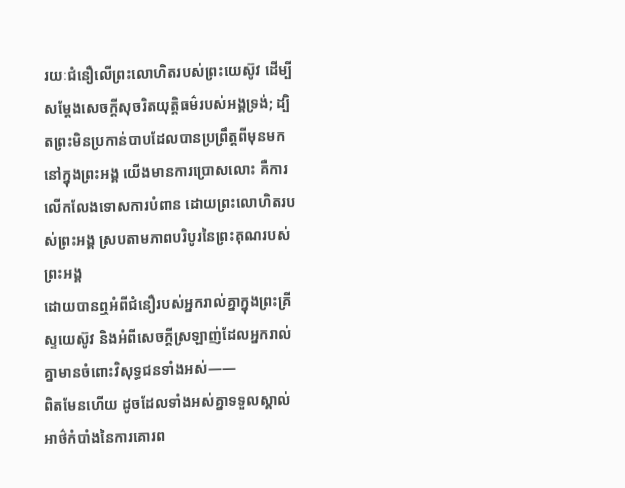រយៈជំនឿលើព្រះលោហិតរបស់ព្រះយេស៊ូវ ដើម្បីសម្ដែងសេចក្ដីសុចរិតយុត្តិធម៌របស់អង្គទ្រង់; ដ្បិតព្រះមិនប្រកាន់បាបដែលបានប្រព្រឹត្តពីមុនមក
នៅក្នុងព្រះអង្គ យើងមានការប្រោសលោះ គឺការលើកលែងទោសការបំពាន ដោយព្រះលោហិតរបស់ព្រះអង្គ ស្របតាមភាពបរិបូរនៃព្រះគុណរបស់ព្រះអង្គ
ដោយបានឮអំពីជំនឿរបស់អ្នករាល់គ្នាក្នុងព្រះគ្រីស្ទយេស៊ូវ និងអំពីសេចក្ដីស្រឡាញ់ដែលអ្នករាល់គ្នាមានចំពោះវិសុទ្ធជនទាំងអស់——
ពិតមែនហើយ ដូចដែលទាំងអស់គ្នាទទួលស្គាល់អាថ៌កំបាំងនៃការគោរព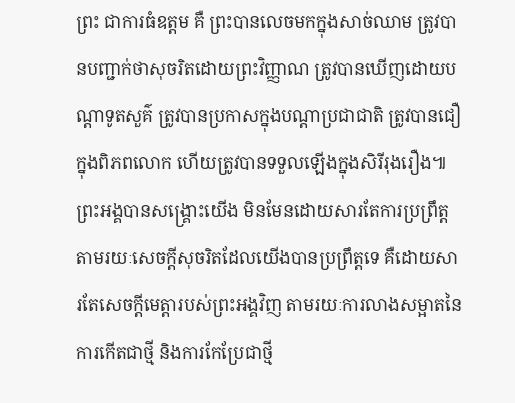ព្រះ ជាការធំឧត្ដម គឺ ព្រះបានលេចមកក្នុងសាច់ឈាម ត្រូវបានបញ្ជាក់ថាសុចរិតដោយព្រះវិញ្ញាណ ត្រូវបានឃើញដោយបណ្ដាទូតសួគ៌ ត្រូវបានប្រកាសក្នុងបណ្ដាប្រជាជាតិ ត្រូវបានជឿក្នុងពិភពលោក ហើយត្រូវបានទទួលឡើងក្នុងសិរីរុងរឿង៕
ព្រះអង្គបានសង្គ្រោះយើង មិនមែនដោយសារតែការប្រព្រឹត្តតាមរយៈសេចក្ដីសុចរិតដែលយើងបានប្រព្រឹត្តទេ គឺដោយសារតែសេចក្ដីមេត្តារបស់ព្រះអង្គវិញ តាមរយៈការលាងសម្អាតនៃការកើតជាថ្មី និងការកែប្រែជាថ្មី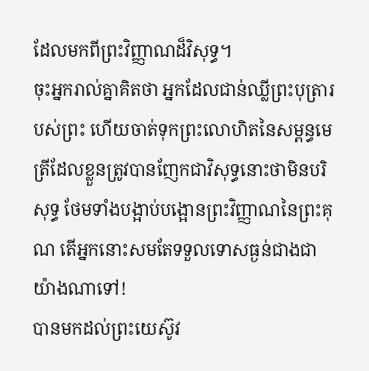ដែលមកពីព្រះវិញ្ញាណដ៏វិសុទ្ធ។
ចុះអ្នករាល់គ្នាគិតថា អ្នកដែលជាន់ឈ្លីព្រះបុត្រារបស់ព្រះ ហើយចាត់ទុកព្រះលោហិតនៃសម្ពន្ធមេត្រីដែលខ្លួនត្រូវបានញែកជាវិសុទ្ធនោះថាមិនបរិសុទ្ធ ថែមទាំងបង្អាប់បង្អោនព្រះវិញ្ញាណនៃព្រះគុណ តើអ្នកនោះសមតែទទួលទោសធ្ងន់ជាងជាយ៉ាងណាទៅ!
បានមកដល់ព្រះយេស៊ូវ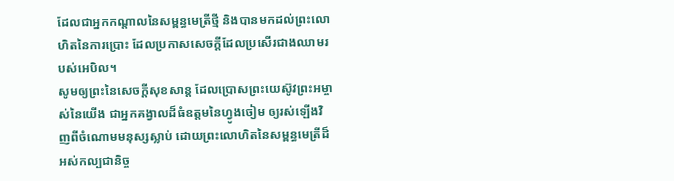ដែលជាអ្នកកណ្ដាលនៃសម្ពន្ធមេត្រីថ្មី និងបានមកដល់ព្រះលោហិតនៃការប្រោះ ដែលប្រកាសសេចក្ដីដែលប្រសើរជាងឈាមរបស់អេបិល។
សូមឲ្យព្រះនៃសេចក្ដីសុខសាន្ត ដែលប្រោសព្រះយេស៊ូវព្រះអម្ចាស់នៃយើង ជាអ្នកគង្វាលដ៏ធំឧត្ដមនៃហ្វូងចៀម ឲ្យរស់ឡើងវិញពីចំណោមមនុស្សស្លាប់ ដោយព្រះលោហិតនៃសម្ពន្ធមេត្រីដ៏អស់កល្បជានិច្ច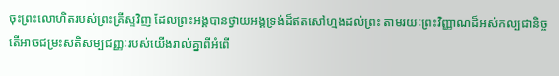ចុះព្រះលោហិតរបស់ព្រះគ្រីស្ទវិញ ដែលព្រះអង្គបានថ្វាយអង្គទ្រង់ដ៏ឥតសៅហ្មងដល់ព្រះ តាមរយៈព្រះវិញ្ញាណដ៏អស់កល្បជានិច្ច តើអាចជម្រះសតិសម្បជញ្ញៈរបស់យើងរាល់គ្នាពីអំពើ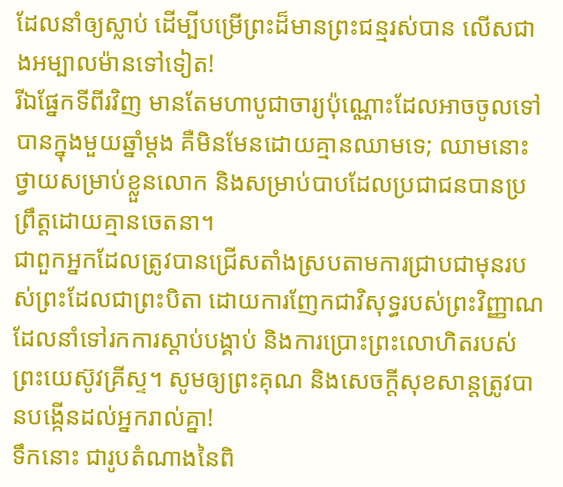ដែលនាំឲ្យស្លាប់ ដើម្បីបម្រើព្រះដ៏មានព្រះជន្មរស់បាន លើសជាងអម្បាលម៉ានទៅទៀត!
រីឯផ្នែកទីពីរវិញ មានតែមហាបូជាចារ្យប៉ុណ្ណោះដែលអាចចូលទៅបានក្នុងមួយឆ្នាំម្ដង គឺមិនមែនដោយគ្មានឈាមទេ; ឈាមនោះថ្វាយសម្រាប់ខ្លួនលោក និងសម្រាប់បាបដែលប្រជាជនបានប្រព្រឹត្តដោយគ្មានចេតនា។
ជាពួកអ្នកដែលត្រូវបានជ្រើសតាំងស្របតាមការជ្រាបជាមុនរបស់ព្រះដែលជាព្រះបិតា ដោយការញែកជាវិសុទ្ធរបស់ព្រះវិញ្ញាណ ដែលនាំទៅរកការស្ដាប់បង្គាប់ និងការប្រោះព្រះលោហិតរបស់ព្រះយេស៊ូវគ្រីស្ទ។ សូមឲ្យព្រះគុណ និងសេចក្ដីសុខសាន្តត្រូវបានបង្កើនដល់អ្នករាល់គ្នា!
ទឹកនោះ ជារូបតំណាងនៃពិ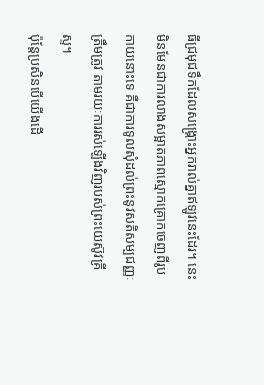ធីជ្រមុជទឹកដែលសង្គ្រោះអ្នករាល់គ្នាឥឡូវនេះដែរ។ នេះមិនមែនជាការលាងសម្អាតភាពស្មោកគ្រោកចេញពីរូបកាយនោះទេ គឺជាការទូលសុំដល់ព្រះនូវសតិសម្បជញ្ញៈត្រឹមត្រូវ តាមរយៈការរស់ឡើងវិញរបស់ព្រះយេស៊ូវគ្រីស្ទ។
ប៉ុន្តែប្រសិនបើយើងដើ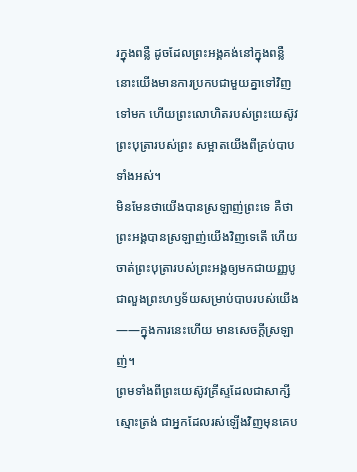រក្នុងពន្លឺ ដូចដែលព្រះអង្គគង់នៅក្នុងពន្លឺ នោះយើងមានការប្រកបជាមួយគ្នាទៅវិញទៅមក ហើយព្រះលោហិតរបស់ព្រះយេស៊ូវព្រះបុត្រារបស់ព្រះ សម្អាតយើងពីគ្រប់បាបទាំងអស់។
មិនមែនថាយើងបានស្រឡាញ់ព្រះទេ គឺថាព្រះអង្គបានស្រឡាញ់យើងវិញទេតើ ហើយចាត់ព្រះបុត្រារបស់ព្រះអង្គឲ្យមកជាយញ្ញបូជាលួងព្រះហឫទ័យសម្រាប់បាបរបស់យើង——ក្នុងការនេះហើយ មានសេចក្ដីស្រឡាញ់។
ព្រមទាំងពីព្រះយេស៊ូវគ្រីស្ទដែលជាសាក្សីស្មោះត្រង់ ជាអ្នកដែលរស់ឡើងវិញមុនគេប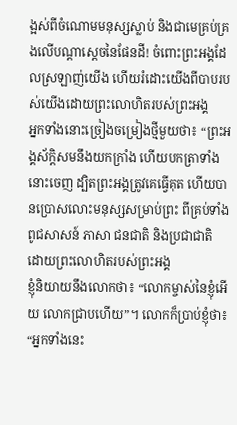ង្អស់ពីចំណោមមនុស្សស្លាប់ និងជាមេគ្រប់គ្រងលើបណ្ដាស្ដេចនៃផែនដី! ចំពោះព្រះអង្គដែលស្រឡាញ់យើង ហើយរំដោះយើងពីបាបរបស់យើងដោយព្រះលោហិតរបស់ព្រះអង្គ
អ្នកទាំងនោះច្រៀងចម្រៀងថ្មីមួយថា៖ “ព្រះអង្គស័ក្ដិសមនឹងយកក្រាំង ហើយបកត្រាទាំងនោះចេញ ដ្បិតព្រះអង្គត្រូវគេធ្វើគុត ហើយបានប្រោសលោះមនុស្សសម្រាប់ព្រះ ពីគ្រប់ទាំងពូជសាសន៍ ភាសា ជនជាតិ និងប្រជាជាតិ ដោយព្រះលោហិតរបស់ព្រះអង្គ
ខ្ញុំនិយាយនឹងលោកថា៖ “លោកម្ចាស់នៃខ្ញុំអើយ លោកជ្រាបហើយ”។ លោកក៏ប្រាប់ខ្ញុំថា៖ “អ្នកទាំងនេះ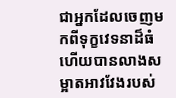ជាអ្នកដែលចេញមកពីទុក្ខវេទនាដ៏ធំ ហើយបានលាងសម្អាតអាវវែងរបស់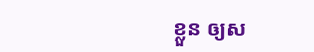ខ្លួន ឲ្យស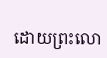ដោយព្រះលោ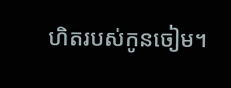ហិតរបស់កូនចៀម។